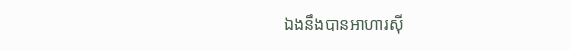ឯងនឹងបានអាហារស៊ី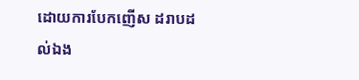ដោយការបែកញើស ដរាបដល់ឯង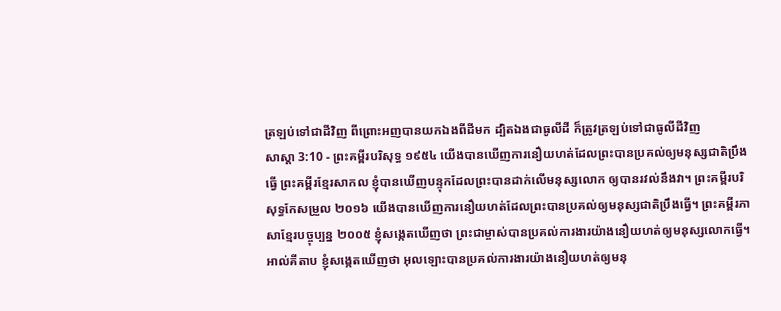ត្រឡប់ទៅជាដីវិញ ពីព្រោះអញបានយកឯងពីដីមក ដ្បិតឯងជាធូលីដី ក៏ត្រូវត្រឡប់ទៅជាធូលីដីវិញ
សាស្តា 3:10 - ព្រះគម្ពីរបរិសុទ្ធ ១៩៥៤ យើងបានឃើញការនឿយហត់ដែលព្រះបានប្រគល់ឲ្យមនុស្សជាតិប្រឹងធ្វើ ព្រះគម្ពីរខ្មែរសាកល ខ្ញុំបានឃើញបន្ទុកដែលព្រះបានដាក់លើមនុស្សលោក ឲ្យបានរវល់នឹងវា។ ព្រះគម្ពីរបរិសុទ្ធកែសម្រួល ២០១៦ យើងបានឃើញការនឿយហត់ដែលព្រះបានប្រគល់ឲ្យមនុស្សជាតិប្រឹងធ្វើ។ ព្រះគម្ពីរភាសាខ្មែរបច្ចុប្បន្ន ២០០៥ ខ្ញុំសង្កេតឃើញថា ព្រះជាម្ចាស់បានប្រគល់ការងារយ៉ាងនឿយហត់ឲ្យមនុស្សលោកធ្វើ។ អាល់គីតាប ខ្ញុំសង្កេតឃើញថា អុលឡោះបានប្រគល់ការងារយ៉ាងនឿយហត់ឲ្យមនុ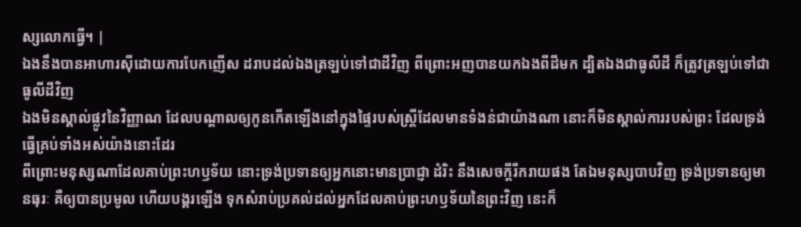ស្សលោកធ្វើ។ |
ឯងនឹងបានអាហារស៊ីដោយការបែកញើស ដរាបដល់ឯងត្រឡប់ទៅជាដីវិញ ពីព្រោះអញបានយកឯងពីដីមក ដ្បិតឯងជាធូលីដី ក៏ត្រូវត្រឡប់ទៅជាធូលីដីវិញ
ឯងមិនស្គាល់ផ្លូវនៃវិញ្ញាណ ដែលបណ្តាលឲ្យកូនកើតឡើងនៅក្នុងផ្ទៃរបស់ស្ត្រីដែលមានទំងន់ជាយ៉ាងណា នោះក៏មិនស្គាល់ការរបស់ព្រះ ដែលទ្រង់ធ្វើគ្រប់ទាំងអស់យ៉ាងនោះដែរ
ពីព្រោះមនុស្សណាដែលគាប់ព្រះហឫទ័យ នោះទ្រង់ប្រទានឲ្យអ្នកនោះមានប្រាជ្ញា ដំរិះ នឹងសេចក្ដីរីករាយផង តែឯមនុស្សបាបវិញ ទ្រង់ប្រទានឲ្យមានធុរៈ គឺឲ្យបានប្រមូល ហើយបង្គរឡើង ទុកសំរាប់ប្រគល់ដល់អ្នកដែលគាប់ព្រះហឫទ័យនៃព្រះវិញ នេះក៏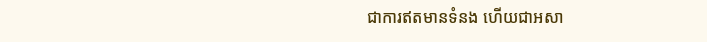ជាការឥតមានទំនង ហើយជាអសា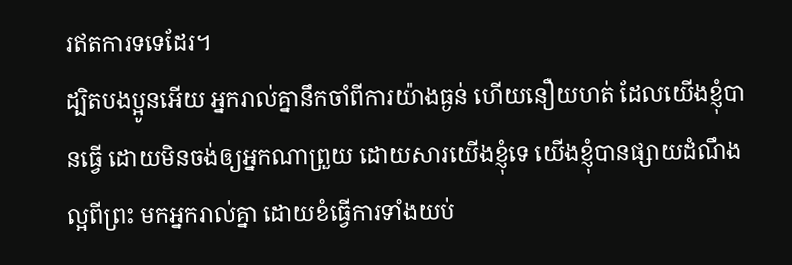រឥតការទទេដែរ។
ដ្បិតបងប្អូនអើយ អ្នករាល់គ្នានឹកចាំពីការយ៉ាងធ្ងន់ ហើយនឿយហត់ ដែលយើងខ្ញុំបានធ្វើ ដោយមិនចង់ឲ្យអ្នកណាព្រួយ ដោយសារយើងខ្ញុំទេ យើងខ្ញុំបានផ្សាយដំណឹងល្អពីព្រះ មកអ្នករាល់គ្នា ដោយខំធ្វើការទាំងយប់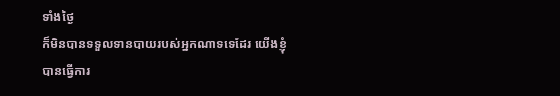ទាំងថ្ងៃ
ក៏មិនបានទទួលទានបាយរបស់អ្នកណាទទេដែរ យើងខ្ញុំបានធ្វើការ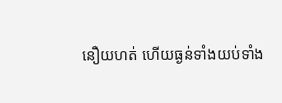នឿយហត់ ហើយធ្ងន់ទាំងយប់ទាំង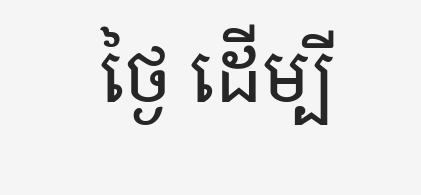ថ្ងៃ ដើម្បី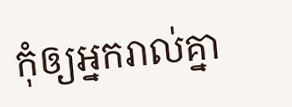កុំឲ្យអ្នករាល់គ្នា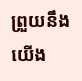ព្រួយនឹងយើង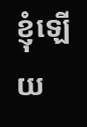ខ្ញុំឡើយ